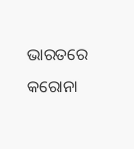ଭାରତରେ କରୋନା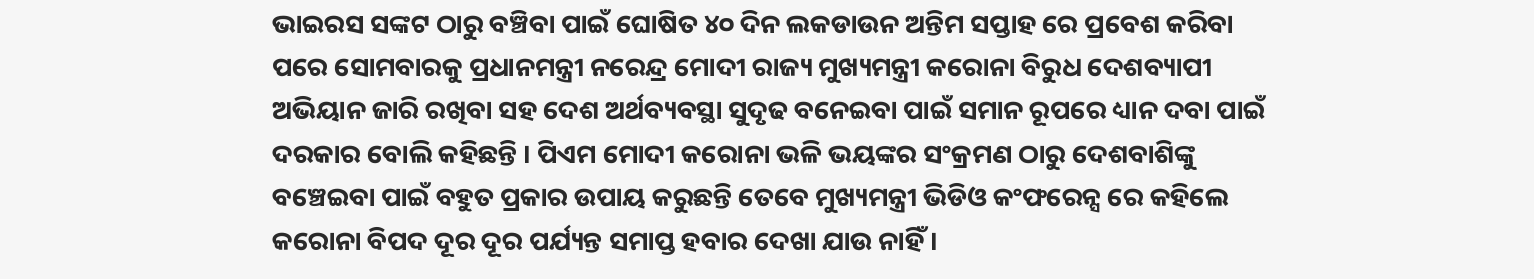ଭାଇରସ ସଙ୍କଟ ଠାରୁ ବଞ୍ଚିବା ପାଇଁ ଘୋଷିତ ୪୦ ଦିନ ଲକଡାଉନ ଅନ୍ତିମ ସପ୍ତାହ ରେ ପ୍ରବେଶ କରିବା ପରେ ସୋମବାରକୁ ପ୍ରଧାନମନ୍ତ୍ରୀ ନରେନ୍ଦ୍ର ମୋଦୀ ରାଜ୍ୟ ମୁଖ୍ୟମନ୍ତ୍ରୀ କରୋନା ବିରୁଧ ଦେଶବ୍ୟାପୀ ଅଭିୟାନ ଜାରି ରଖିବା ସହ ଦେଶ ଅର୍ଥବ୍ୟବସ୍ଥା ସୁଦୃଢ ବନେଇବା ପାଇଁ ସମାନ ରୂପରେ ଧ୍ୟାନ ଦବା ପାଇଁ ଦରକାର ବୋଲି କହିଛନ୍ତି । ପିଏମ ମୋଦୀ କରୋନା ଭଳି ଭୟଙ୍କର ସଂକ୍ରମଣ ଠାରୁ ଦେଶବାଶିଙ୍କୁ ବଞ୍ଚେଇବା ପାଇଁ ବହୁତ ପ୍ରକାର ଉପାୟ କରୁଛନ୍ତି ତେବେ ମୁଖ୍ୟମନ୍ତ୍ରୀ ଭିଡିଓ କଂଫରେନ୍ସ ରେ କହିଲେ କରୋନା ବିପଦ ଦୂର ଦୂର ପର୍ଯ୍ୟନ୍ତ ସମାପ୍ତ ହବାର ଦେଖା ଯାଉ ନାହିଁ ।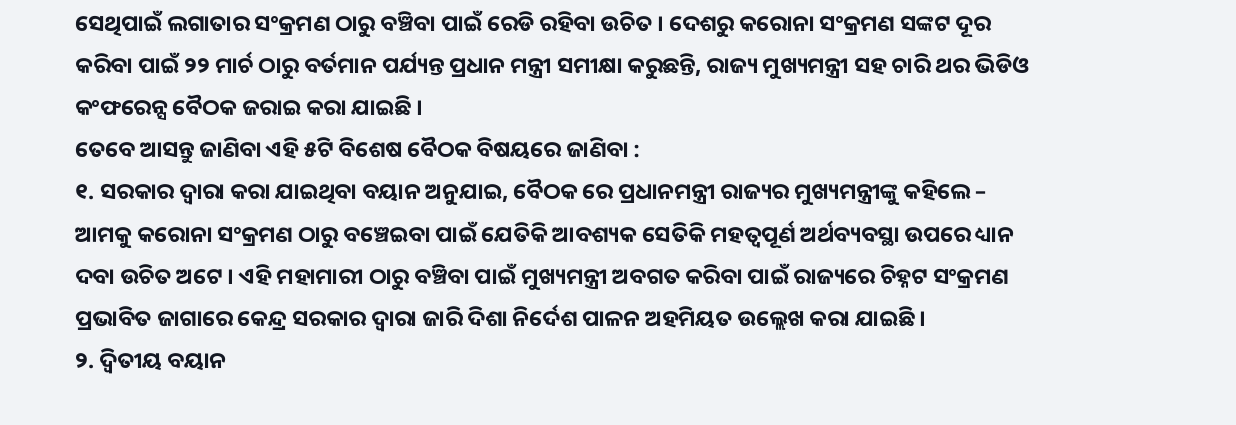ସେଥିପାଇଁ ଲଗାତାର ସଂକ୍ରମଣ ଠାରୁ ବଞ୍ଚିବା ପାଇଁ ରେଡି ରହିବା ଉଚିତ । ଦେଶରୁ କରୋନା ସଂକ୍ରମଣ ସଙ୍କଟ ଦୂର କରିବା ପାଇଁ ୨୨ ମାର୍ଚ ଠାରୁ ବର୍ତମାନ ପର୍ଯ୍ୟନ୍ତ ପ୍ରଧାନ ମନ୍ତ୍ରୀ ସମୀକ୍ଷା କରୁଛନ୍ତି, ରାଜ୍ୟ ମୁଖ୍ୟମନ୍ତ୍ରୀ ସହ ଚାରି ଥର ଭିଡିଓ କଂଫରେନ୍ସ ବୈଠକ ଜରାଇ କରା ଯାଇଛି ।
ତେବେ ଆସନ୍ତୁ ଜାଣିବା ଏହି ୫ଟି ବିଶେଷ ବୈଠକ ବିଷୟରେ ଜାଣିବା :
୧. ସରକାର ଦ୍ଵାରା କରା ଯାଇଥିବା ବୟାନ ଅନୁଯାଇ, ବୈଠକ ରେ ପ୍ରଧାନମନ୍ତ୍ରୀ ରାଜ୍ୟର ମୁଖ୍ୟମନ୍ତ୍ରୀଙ୍କୁ କହିଲେ – ଆମକୁ କରୋନା ସଂକ୍ରମଣ ଠାରୁ ବଞ୍ଚେଇବା ପାଇଁ ଯେତିକି ଆବଶ୍ୟକ ସେତିକି ମହତ୍ଵପୂର୍ଣ ଅର୍ଥବ୍ୟବସ୍ଥା ଉପରେ ଧ୍ୟାନ ଦବା ଉଚିତ ଅଟେ । ଏହି ମହାମାରୀ ଠାରୁ ବଞ୍ଚିବା ପାଇଁ ମୁଖ୍ୟମନ୍ତ୍ରୀ ଅବଗତ କରିବା ପାଇଁ ରାଜ୍ୟରେ ଚିହ୍ନଟ ସଂକ୍ରମଣ ପ୍ରଭାବିତ ଜାଗାରେ କେନ୍ଦ୍ର ସରକାର ଦ୍ଵାରା ଜାରି ଦିଶା ନିର୍ଦେଶ ପାଳନ ଅହମିୟତ ଉଲ୍ଲେଖ କରା ଯାଇଛି ।
୨. ଦ୍ଵିତୀୟ ବୟାନ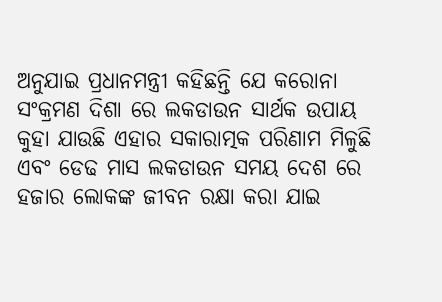ଅନୁଯାଇ ପ୍ରଧାନମନ୍ତ୍ରୀ କହିଛନ୍ତି ଯେ କରୋନା ସଂକ୍ରମଣ ଦିଶା ରେ ଲକଡାଉନ ସାର୍ଥକ ଉପାୟ କୁହା ଯାଉଛି ଏହାର ସକାରାତ୍ମକ ପରିଣାମ ମିଳୁଛି ଏବଂ ଡେଢ ମାସ ଲକଡାଉନ ସମୟ ଦେଶ ରେ ହଜାର ଲୋକଙ୍କ ଜୀବନ ରକ୍ଷା କରା ଯାଇ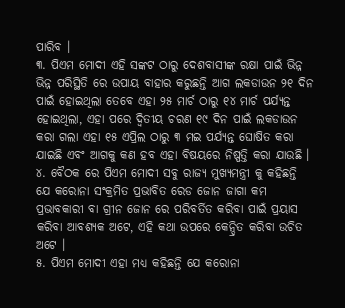ପାରିବ ।
୩. ପିଏମ ମୋଦୀ ଏହି ସଙ୍କଟ ଠାରୁ ଦେଶବାସୀଙ୍କ ରକ୍ଷା ପାଇଁ ଭିନ୍ନ ଭିନ୍ନ ପରିସ୍ଥିତି ରେ ଉପାୟ ବାହାର କରୁଛନ୍ତି ଆଗ ଲକଡାଉନ ୨୧ ଦିନ ପାଇଁ ହୋଇଥିଲା ତେବେ ଏହା ୨୫ ମାର୍ଚ ଠାରୁ ୧୪ ମାର୍ଚ ପର୍ଯ୍ୟନ୍ତ ହୋଇଥିଲା, ଏହା ପରେ ଦ୍ଵିତୀୟ ଚରଣ ୧୯ ଦିନ ପାଇଁ ଲକଡାଉନ କରା ଗଲା ଏହା ୧୫ ଏପ୍ରିଲ ଠାରୁ ୩ ମଇ ପର୍ଯ୍ୟନ୍ତ ଘୋଷିତ କରା ଯାଇଛି ଏବଂ ଆଗକୁ କଣ ହବ ଏହା ବିଷୟରେ ନିଷ୍ପତ୍ତି କରା ଯାଉଛି ।
୪. ବୈଠକ ରେ ପିଏମ ମୋଦୀ ସବୁ ରାଜ୍ୟ ମୁଖ୍ୟମନ୍ତ୍ରୀ କୁ କହିଛନ୍ତି ଯେ କରୋନା ସଂକ୍ରମିତ ପ୍ରଭାବିତ ରେଡ ଜୋନ ଜାଗା କମ ପ୍ରଭାବକାରୀ ବା ଗ୍ରୀନ ଜୋନ ରେ ପରିବର୍ତିତ କରିବା ପାଇଁ ପ୍ରୟାସ କରିବା ଆବଶ୍ୟକ ଅଟେ, ଏହି କଥା ଉପରେ କେନ୍ଦ୍ରିତ କରିବା ଉଚିତ ଅଟେ ।
୫. ପିଏମ ମୋଦୀ ଏହା ମଧ୍ୟ କହିଛନ୍ତି ଯେ କରୋନା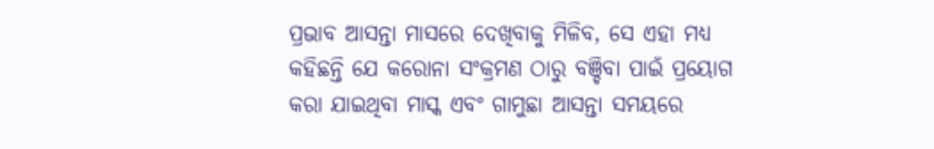ପ୍ରଭାବ ଆସନ୍ତା ମାସରେ ଦେଖିବାକୁ ମିଳିବ, ସେ ଏହା ମଧ୍ୟ କହିଛନ୍ତି ଯେ କରୋନା ସଂକ୍ରମଣ ଠାରୁ ବଞ୍ଚିବା ପାଇଁ ପ୍ରୟୋଗ କରା ଯାଇଥିବା ମାସ୍କ ଏବଂ ଗାମୁଛା ଆସନ୍ତା ସମୟରେ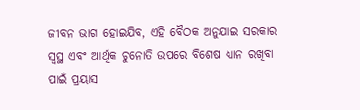ଜୀବନ ଭାଗ ହୋଇଯିବ, ଏହି ବୈଠକ ଅନୁଯାଇ ସରକାର ସ୍ଵସ୍ଥ ଏବଂ ଆର୍ଥିକ ଚୁନୋତି ଉପରେ ବିଶେଷ ଧ୍ୟାନ ରଖିବା ପାଇଁ ପ୍ରୟାସ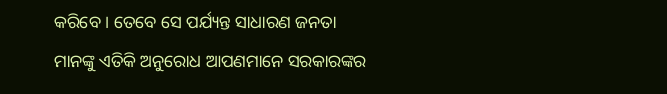କରିବେ । ତେବେ ସେ ପର୍ଯ୍ୟନ୍ତ ସାଧାରଣ ଜନତା ମାନଙ୍କୁ ଏତିକି ଅନୁରୋଧ ଆପଣମାନେ ସରକାରଙ୍କର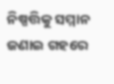ନିଷ୍ପତ୍ତିକୁ ସମ୍ମାନ ଜଣାଇ ଗହରେ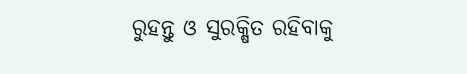ରୁହନ୍ତୁ ଓ ସୁରକ୍ଷିତ ରହିବାକୁ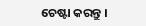ଚେଷ୍ଟା କରନ୍ତୁ ।